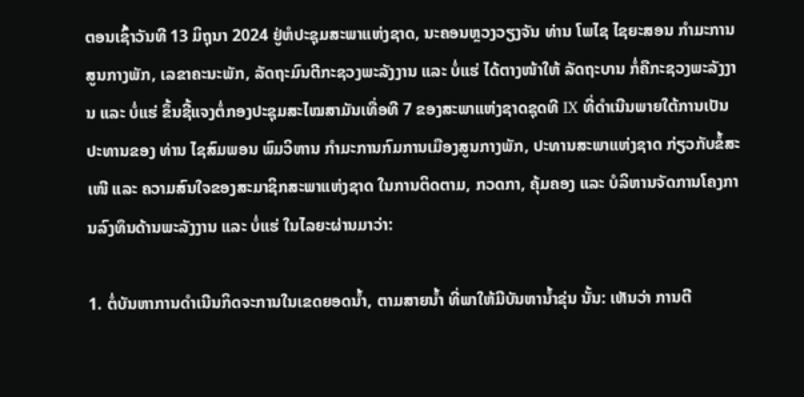ຕອນເຊົ້າວັນທີ 13 ມິຖຸນາ 2024 ຢູ່ຫໍປະຊຸມສະພາແຫ່ງຊາດ, ນະຄອນຫຼວງວຽງຈັນ ທ່ານ ໂພໄຊ ໄຊຍະສອນ ກຳມະການສູນກາງພັກ, ເລຂາຄະນະພັກ, ລັດຖະມົນຕີກະຊວງພະລັງງານ ແລະ ບໍ່ແຮ່ ໄດ້ຕາງໜ້າໃຫ້ ລັດຖະບານ ກໍ່ຄືກະຊວງພະລັງງານ ແລະ ບໍ່ແຮ່ ຂຶ້ນຊີ້ແຈງຕໍ່ກອງປະຊຸມສະໄໝສາມັນເທື່ອທີ 7 ຂອງສະພາແຫ່ງຊາດຊຸດທີ IX ທີ່ດຳເນີນພາຍໃຕ້ການເປັນປະທານຂອງ ທ່ານ ໄຊສົມພອນ ພົມວິຫານ ກຳມະການກົມການເມືອງສູນກາງພັກ, ປະທານສະພາແຫ່ງຊາດ ກ່ຽວກັບຂໍ້ສະເໜີ ແລະ ຄວາມສົນໃຈຂອງສະມາຊິກສະພາແຫ່ງຊາດ ໃນການຕິດຕາມ, ກວດກາ, ຄຸ້ມຄອງ ແລະ ບໍລິຫານຈັດການໂຄງການລົງທຶນດ້ານພະລັງງານ ແລະ ບໍ່ແຮ່ ໃນໄລຍະຜ່ານມາວ່າ:

1. ຕໍ່ບັນຫາການດໍາເນີນກິດຈະການໃນເຂດຍອດນໍ້າ, ຕາມສາຍນໍ້າ ທີ່ພາໃຫ້ມີບັນຫານໍ້າຂຸ່ນ ນັ້ນ: ເຫັນວ່າ ການຕີ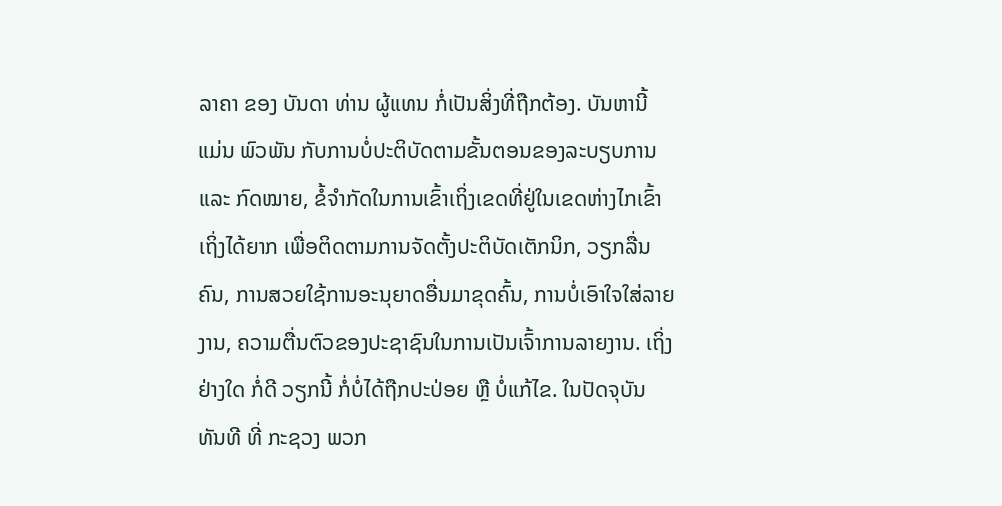ລາຄາ ຂອງ ບັນດາ ທ່ານ ຜູ້ແທນ ກໍ່ເປັນສິ່ງທີ່ຖືກຕ້ອງ. ບັນຫານີ້ ແມ່ນ ພົວພັນ ກັບການບໍ່ປະຕິບັດຕາມຂັ້ນຕອນຂອງລະບຽບການ ແລະ ກົດໝາຍ, ຂໍ້ຈຳກັດໃນການເຂົ້າເຖິ່ງເຂດທີ່ຢູ່ໃນເຂດຫ່າງໄກເຂົ້າເຖິ່ງໄດ້ຍາກ ເພື່ອຕິດຕາມການຈັດຕັ້ງປະຕິບັດເຕັກນິກ, ວຽກລື່ນຄົນ, ການສວຍໃຊ້ການອະນຸຍາດອື່ນມາຂຸດຄົ້ນ, ການບໍ່ເອົາໃຈໃສ່ລາຍງານ, ຄວາມຕື່ນຕົວຂອງປະຊາຊົນໃນການເປັນເຈົ້າການລາຍງານ. ເຖິ່ງ ຢ່າງໃດ ກໍ່ດີ ວຽກນີ້ ກໍ່ບໍ່ໄດ້ຖືກປະປ່ອຍ ຫຼື ບໍ່ແກ້ໄຂ. ໃນປັດຈຸບັນ ທັນທີ ທີ່ ກະຊວງ ພວກ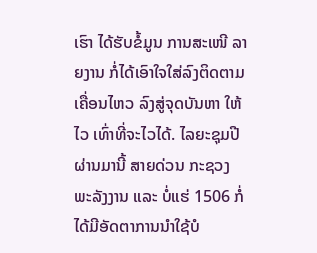ເຮົາ ໄດ້ຮັບຂໍ້ມູນ ການສະເໜີ ລາຍງານ ກໍ່ໄດ້ເອົາໃຈໃສ່ລົງຕິດຕາມເຄື່ອນໄຫວ ລົງສູ່ຈຸດບັນຫາ ໃຫ້ໄວ ເທົ່າທີ່ຈະໄວໄດ້. ໄລຍະຊຸມປີ ຜ່ານມານີ້ ສາຍດ່ວນ ກະຊວງ ພະລັງງານ ແລະ ບໍ່ແຮ່ 1506 ກໍ່ໄດ້ມີອັດຕາການນຳໃຊ້ບໍ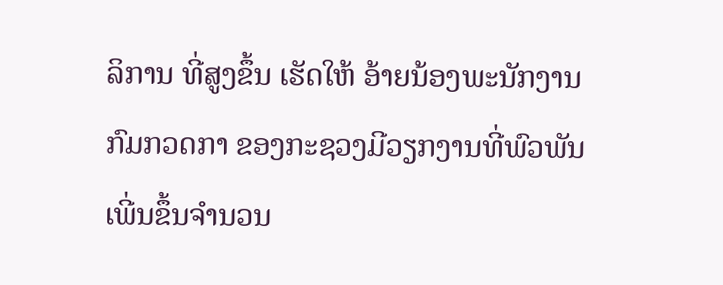ລິການ ທີ່ສູງຂຶ້ນ ເຮັດໃຫ້ ອ້າຍນ້ອງພະນັກງານກົມກວດກາ ຂອງກະຊວງມີວຽກງານທີ່ພົວພັນເພີ່ນຂຶ້ນຈຳນວນ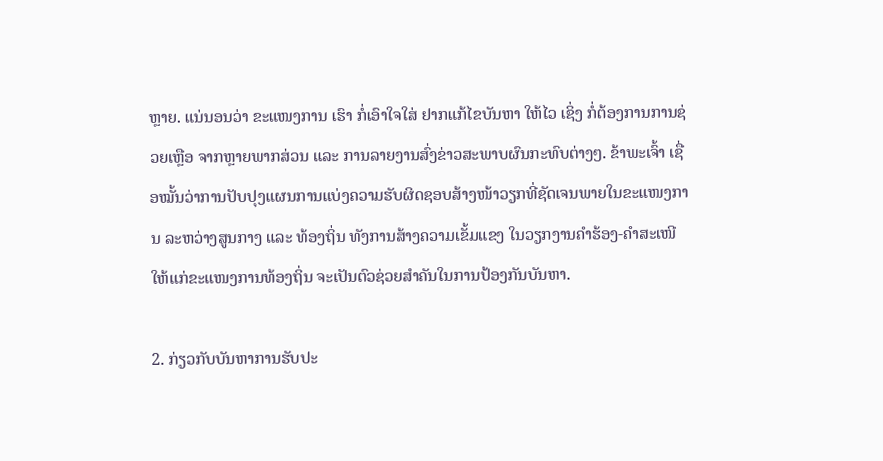ຫຼາຍ. ແນ່ນອນວ່າ ຂະແໜງການ ເຮົາ ກໍ່ເອົາໃຈໃສ່ ຢາກແກ້ໄຂບັນຫາ ໃຫ້ໄວ ເຊິ່ງ ກໍ່ຕ້ອງການການຊ່ວຍເຫຼືອ ຈາກຫຼາຍພາກສ່ວນ ແລະ ການລາຍງານສົ່ງຂ່າວສະພາບຜົນກະທົບຕ່າງໆ. ຂ້າພະເຈົ້າ ເຊື່ອໝັ້ນວ່າການປັບປຸງແຜນການແບ່ງຄວາມຮັບຜິດຊອບສ້າງໜ້າວຽກທີ່ຊັດເຈນພາຍໃນຂະແໜງການ ລະຫວ່າງສູນກາງ ແລະ ທ້ອງຖິ່ນ ທັງການສ້າງຄວາມເຂັ້ມແຂງ ໃນວຽກງານຄຳຮ້ອງ-ຄຳສະເໜີ ໃຫ້ແກ່ຂະແໜງການທ້ອງຖິ່ນ ຈະເປັນຕົວຊ່ວຍສຳຄັນໃນການປ້ອງກັນບັນຫາ.

2. ກ່ຽວກັບບັນຫາການຮັບປະ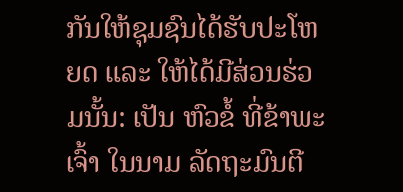ກັນໃຫ້ຊຸມຊົນໄດ້ຮັບປະໂຫຍດ ແລະ ໃຫ້ໄດ້ມີສ່ວນຮ່ວມນັ້ນ: ເປັນ ຫົວຂໍ້ ທີ່ຂ້າພະເຈົ້າ ໃນນາມ ລັດຖະມົນຕີ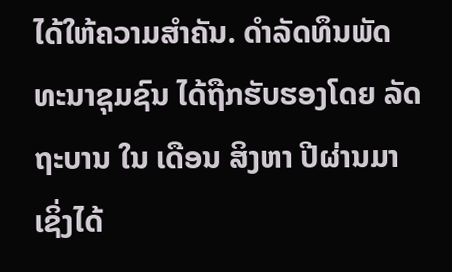ໄດ້ໃຫ້ຄວາມສຳຄັນ. ດຳລັດທຶນພັດທະນາຊຸມຊົນ ໄດ້ຖືກຮັບຮອງໂດຍ ລັດຖະບານ ໃນ ເດືອນ ສິງຫາ ປີຜ່ານມາ ເຊິ່ງໄດ້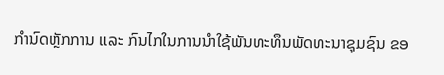ກຳນົດຫຼັກການ ແລະ ກົນໄກໃນການນຳໃຊ້ພັນທະທຶນພັດທະນາຊຸມຊົນ ຂອ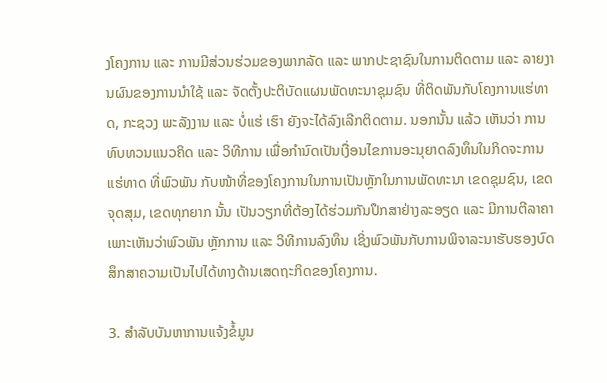ງໂຄງການ ແລະ ການມີສ່ວນຮ່ວມຂອງພາກລັດ ແລະ ພາກປະຊາຊົນໃນການຕິດຕາມ ແລະ ລາຍງານຜົນຂອງການນຳໃຊ້ ແລະ ຈັດຕັ້ງປະຕິບັດແຜນພັດທະນາຊຸມຊົນ ທີ່ຕິດພັນກັບໂຄງການແຮ່ທາດ, ກະຊວງ ພະລັງງານ ແລະ ບໍ່ແຮ່ ເຮົາ ຍັງຈະໄດ້ລົງເລີກຕິດຕາມ. ນອກນັ້ນ ແລ້ວ ເຫັນວ່າ ການທົບທວນແນວຄິດ ແລະ ວິທີການ ເພື່ອກຳນົດເປັນເງື່ອນໄຂການອະນຸຍາດລົງທຶນໃນກິດຈະການແຮ່ທາດ ທີ່ພົວພັນ ກັບໜ້າທີ່ຂອງໂຄງການໃນການເປັນຫຼັກໃນການພັດທະນາ ເຂດຊຸມຊົນ, ເຂດຈຸດສຸມ, ເຂດທຸກຍາກ ນັ້ນ ເປັນວຽກທີ່ຕ້ອງໄດ້ຮ່ວມກັນປຶກສາຢ່າງລະອຽດ ແລະ ມີການຕີລາຄາ ເພາະເຫັນວ່າພົວພັນ ຫຼັກການ ແລະ ວິທີການລົງທຶນ ເຊິ່ງພົວພັນກັບການພິຈາລະນາຮັບຮອງບົດສຶກສາຄວາມເປັນໄປໄດ້ທາງດ້ານເສດຖະກິດຂອງໂຄງການ.

3. ສຳລັບບັນຫາການແຈ້ງຂໍ້ມູນ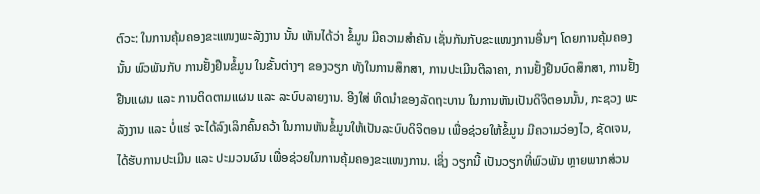ຕົວະ: ໃນການຄຸ້ມຄອງຂະແໜງພະລັງງານ ນັ້ນ ເຫັນໄດ້ວ່າ ຂໍ້ມູນ ມີຄວາມສຳຄັນ ເຊັ່ນກັນກັບຂະແໜງການອື່ນໆ ໂດຍການຄຸ້ມຄອງນັ້ນ ພົວພັນກັບ ການຢັ້ງຢືນຂໍ້ມູນ ໃນຂັ້ນຕ່າງໆ ຂອງວຽກ ທັງໃນການສຶກສາ, ການປະເມີນຕີລາຄາ, ການຢັ້ງຢືນບົດສຶກສາ, ການຢັ້ງຢືນແຜນ ແລະ ການຕິດຕາມແຜນ ແລະ ລະບົບລາຍງານ. ອີງໃສ່ ທິດນຳຂອງລັດຖະບານ ໃນການຫັນເປັນດິຈິຕອນນັ້ນ, ກະຊວງ ພະລັງງານ ແລະ ບໍ່ແຮ່ ຈະໄດ້ລົງເລິກຄົ້ນຄວ້າ ໃນການຫັນຂໍ້ມູນໃຫ້ເປັນລະບົບດິຈິຕອນ ເພື່ອຊ່ວຍໃຫ້ຂໍ້ມູນ ມີຄວາມວ່ອງໄວ, ຊັດເຈນ, ໄດ້ຮັບການປະເມີນ ແລະ ປະມວນຜົນ ເພື່ອຊ່ວຍໃນການຄຸ້ມຄອງຂະແໜງການ. ເຊິ່ງ ວຽກນີ້ ເປັນວຽກທີ່ພົວພັນ ຫຼາຍພາກສ່ວນ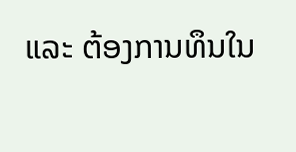ແລະ ຕ້ອງການທຶນໃນ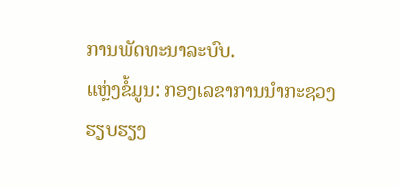ການພັດທະນາລະບົບ.
ແຫຼ່ງຂໍ້ມູນ: ກອງເລຂາການນຳກະຊວງ
ຮຽບຮຽງ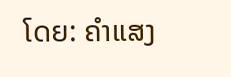ໂດຍ: ຄຳແສງ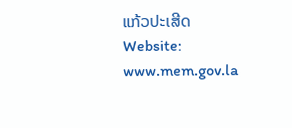ແກ້ວປະເສີດ
Website: www.mem.gov.la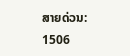ສາຍດ່ວນ: 1506